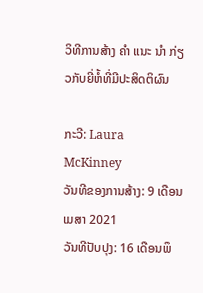ວິທີການສ້າງ ຄຳ ແນະ ນຳ ກ່ຽວກັບຍີ່ຫໍ້ທີ່ມີປະສິດຕິຜົນ

ກະວີ: Laura McKinney
ວັນທີຂອງການສ້າງ: 9 ເດືອນເມສາ 2021
ວັນທີປັບປຸງ: 16 ເດືອນພຶ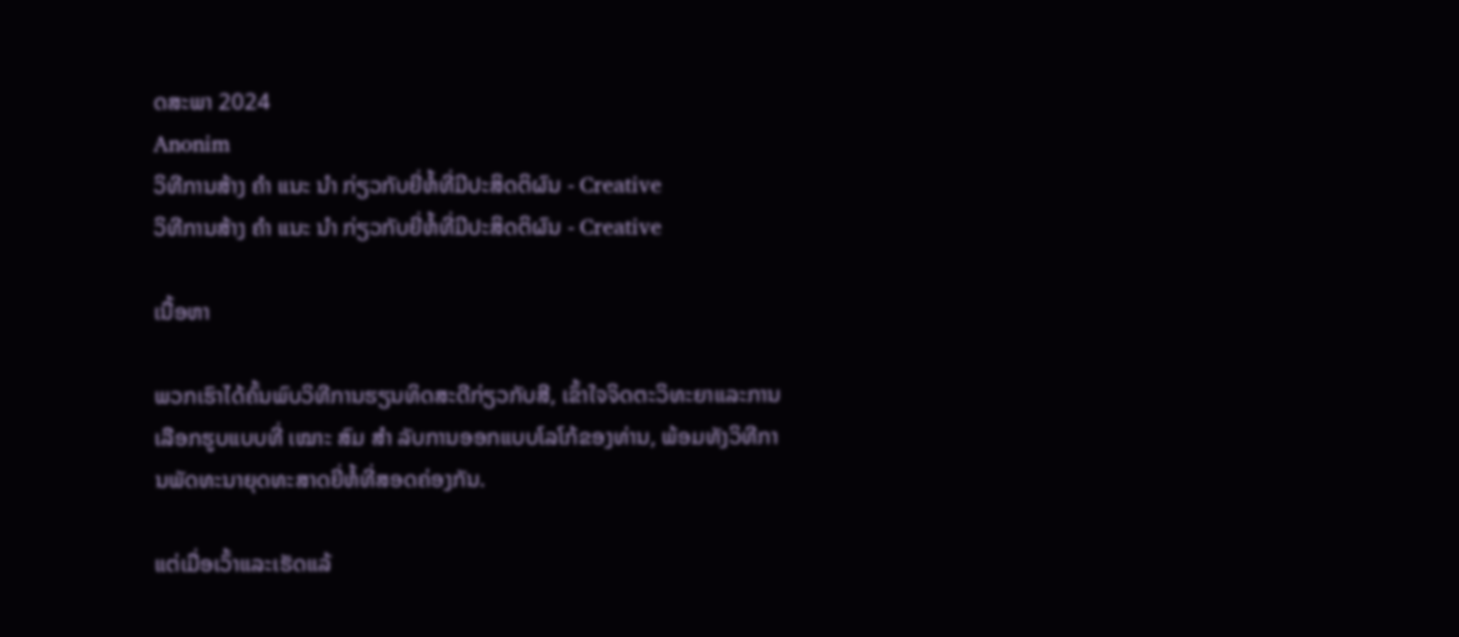ດສະພາ 2024
Anonim
ວິທີການສ້າງ ຄຳ ແນະ ນຳ ກ່ຽວກັບຍີ່ຫໍ້ທີ່ມີປະສິດຕິຜົນ - Creative
ວິທີການສ້າງ ຄຳ ແນະ ນຳ ກ່ຽວກັບຍີ່ຫໍ້ທີ່ມີປະສິດຕິຜົນ - Creative

ເນື້ອຫາ

ພວກເຮົາໄດ້ຄົ້ນພົບວິທີການຮຽນທິດສະດີກ່ຽວກັບສີ, ເຂົ້າໃຈຈິດຕະວິທະຍາແລະການເລືອກຮູບແບບທີ່ ເໝາະ ສົມ ສຳ ລັບການອອກແບບໂລໂກ້ຂອງທ່ານ, ພ້ອມທັງວິທີການພັດທະນາຍຸດທະສາດຍີ່ຫໍ້ທີ່ສອດຄ່ອງກັນ.

ແຕ່ເມື່ອເວົ້າແລະເຮັດແລ້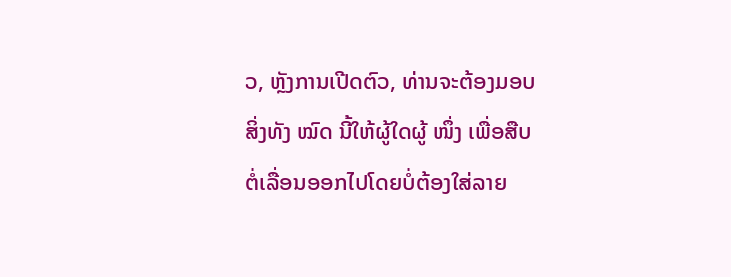ວ, ຫຼັງການເປີດຕົວ, ທ່ານຈະຕ້ອງມອບສິ່ງທັງ ໝົດ ນີ້ໃຫ້ຜູ້ໃດຜູ້ ໜຶ່ງ ເພື່ອສືບຕໍ່ເລື່ອນອອກໄປໂດຍບໍ່ຕ້ອງໃສ່ລາຍ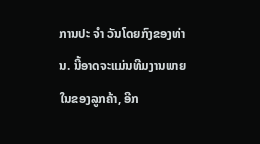ການປະ ຈຳ ວັນໂດຍກົງຂອງທ່ານ. ນີ້ອາດຈະແມ່ນທີມງານພາຍໃນຂອງລູກຄ້າ, ອີກ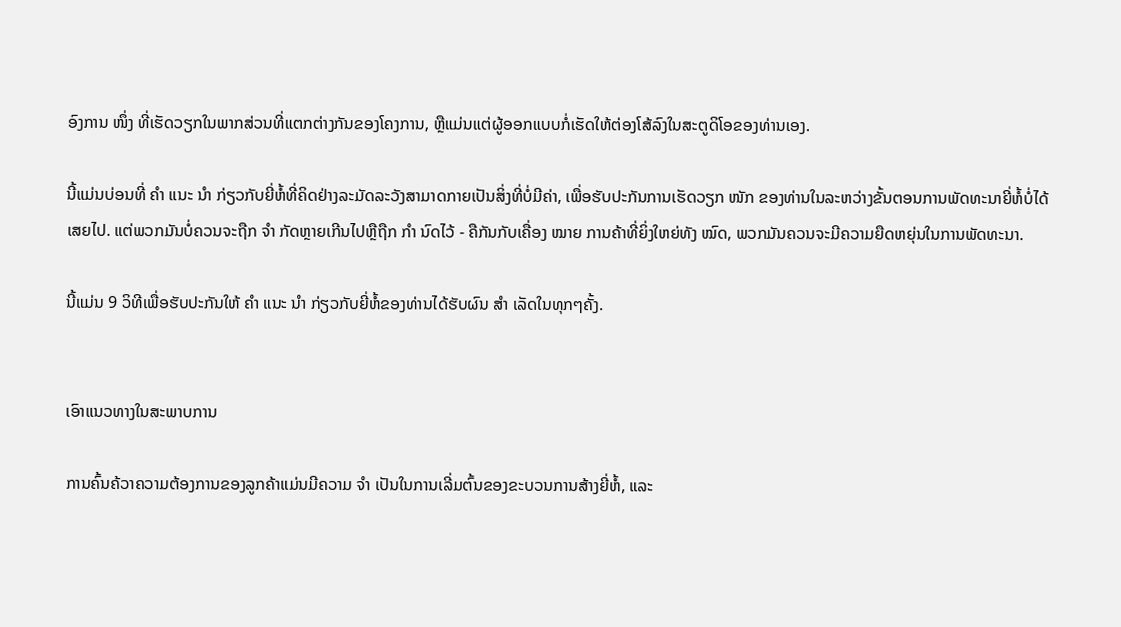ອົງການ ໜຶ່ງ ທີ່ເຮັດວຽກໃນພາກສ່ວນທີ່ແຕກຕ່າງກັນຂອງໂຄງການ, ຫຼືແມ່ນແຕ່ຜູ້ອອກແບບກໍ່ເຮັດໃຫ້ຕ່ອງໂສ້ລົງໃນສະຕູດິໂອຂອງທ່ານເອງ.

ນີ້ແມ່ນບ່ອນທີ່ ຄຳ ແນະ ນຳ ກ່ຽວກັບຍີ່ຫໍ້ທີ່ຄິດຢ່າງລະມັດລະວັງສາມາດກາຍເປັນສິ່ງທີ່ບໍ່ມີຄ່າ, ເພື່ອຮັບປະກັນການເຮັດວຽກ ໜັກ ຂອງທ່ານໃນລະຫວ່າງຂັ້ນຕອນການພັດທະນາຍີ່ຫໍ້ບໍ່ໄດ້ເສຍໄປ. ແຕ່ພວກມັນບໍ່ຄວນຈະຖືກ ຈຳ ກັດຫຼາຍເກີນໄປຫຼືຖືກ ກຳ ນົດໄວ້ - ຄືກັນກັບເຄື່ອງ ໝາຍ ການຄ້າທີ່ຍິ່ງໃຫຍ່ທັງ ໝົດ, ພວກມັນຄວນຈະມີຄວາມຍືດຫຍຸ່ນໃນການພັດທະນາ.

ນີ້ແມ່ນ 9 ວິທີເພື່ອຮັບປະກັນໃຫ້ ຄຳ ແນະ ນຳ ກ່ຽວກັບຍີ່ຫໍ້ຂອງທ່ານໄດ້ຮັບຜົນ ສຳ ເລັດໃນທຸກໆຄັ້ງ.


ເອົາແນວທາງໃນສະພາບການ

ການຄົ້ນຄ້ວາຄວາມຕ້ອງການຂອງລູກຄ້າແມ່ນມີຄວາມ ຈຳ ເປັນໃນການເລີ່ມຕົ້ນຂອງຂະບວນການສ້າງຍີ່ຫໍ້, ແລະ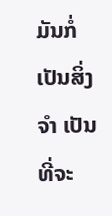ມັນກໍ່ເປັນສິ່ງ ຈຳ ເປັນທີ່ຈະ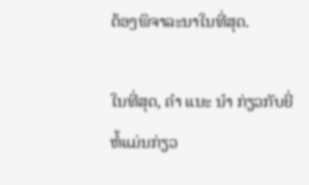ຕ້ອງພິຈາລະນາໃນທີ່ສຸດ.

ໃນທີ່ສຸດ, ຄຳ ແນະ ນຳ ກ່ຽວກັບຍີ່ຫໍ້ແມ່ນກ່ຽວ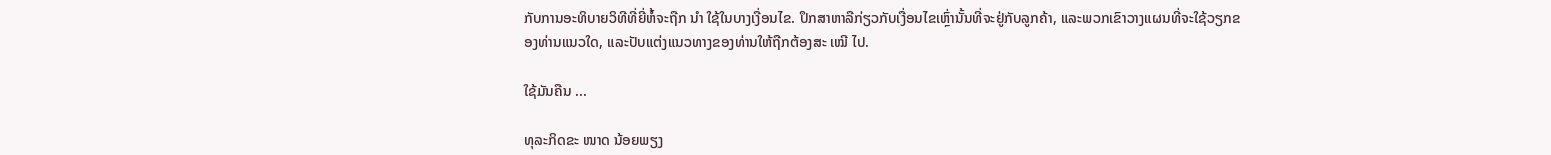ກັບການອະທິບາຍວິທີທີ່ຍີ່ຫໍ້ຈະຖືກ ນຳ ໃຊ້ໃນບາງເງື່ອນໄຂ. ປຶກສາຫາລືກ່ຽວກັບເງື່ອນໄຂເຫຼົ່ານັ້ນທີ່ຈະຢູ່ກັບລູກຄ້າ, ແລະພວກເຂົາວາງແຜນທີ່ຈະໃຊ້ວຽກຂອງທ່ານແນວໃດ, ແລະປັບແຕ່ງແນວທາງຂອງທ່ານໃຫ້ຖືກຕ້ອງສະ ເໝີ ໄປ.

ໃຊ້ມັນຄືນ ...

ທຸລະກິດຂະ ໜາດ ນ້ອຍພຽງ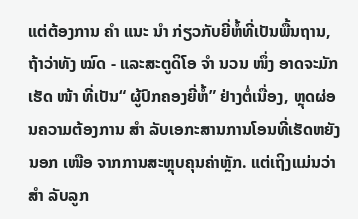ແຕ່ຕ້ອງການ ຄຳ ແນະ ນຳ ກ່ຽວກັບຍີ່ຫໍ້ທີ່ເປັນພື້ນຖານ, ຖ້າວ່າທັງ ໝົດ - ແລະສະຕູດິໂອ ຈຳ ນວນ ໜຶ່ງ ອາດຈະມັກເຮັດ ໜ້າ ທີ່ເປັນ“ ຜູ້ປົກຄອງຍີ່ຫໍ້” ຢ່າງຕໍ່ເນື່ອງ, ຫຼຸດຜ່ອນຄວາມຕ້ອງການ ສຳ ລັບເອກະສານການໂອນທີ່ເຮັດຫຍັງນອກ ເໜືອ ຈາກການສະຫຼຸບຄຸນຄ່າຫຼັກ. ແຕ່ເຖິງແມ່ນວ່າ ສຳ ລັບລູກ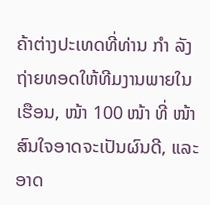ຄ້າຕ່າງປະເທດທີ່ທ່ານ ກຳ ລັງຖ່າຍທອດໃຫ້ທີມງານພາຍໃນເຮືອນ, ໜ້າ 100 ໜ້າ ທີ່ ໜ້າ ສົນໃຈອາດຈະເປັນຜົນດີ, ແລະອາດ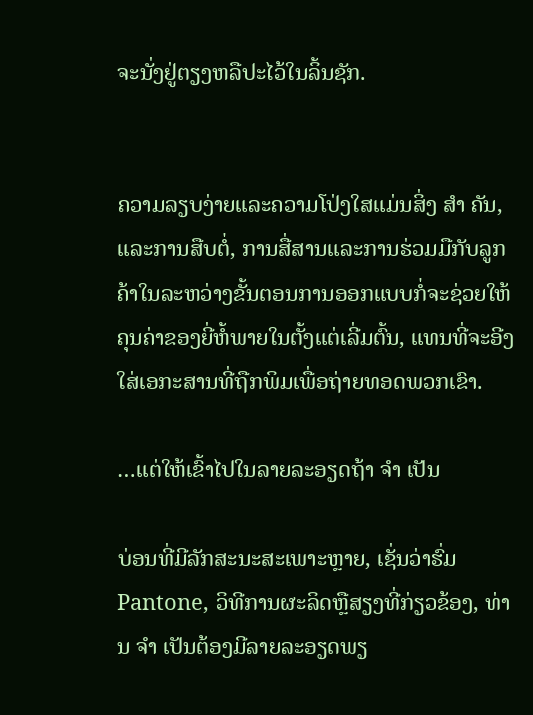ຈະນັ່ງຢູ່ຕຽງຫລືປະໄວ້ໃນລິ້ນຊັກ.


ຄວາມລຽບງ່າຍແລະຄວາມໂປ່ງໃສແມ່ນສິ່ງ ສຳ ຄັນ, ແລະການສືບຕໍ່, ການສື່ສານແລະການຮ່ວມມືກັບລູກຄ້າໃນລະຫວ່າງຂັ້ນຕອນການອອກແບບກໍ່ຈະຊ່ວຍໃຫ້ຄຸນຄ່າຂອງຍີ່ຫໍ້ພາຍໃນຕັ້ງແຕ່ເລີ່ມຕົ້ນ, ແທນທີ່ຈະອີງໃສ່ເອກະສານທີ່ຖືກພິມເພື່ອຖ່າຍທອດພວກເຂົາ.

…ແຕ່ໃຫ້ເຂົ້າໄປໃນລາຍລະອຽດຖ້າ ຈຳ ເປັນ

ບ່ອນທີ່ມີລັກສະນະສະເພາະຫຼາຍ, ເຊັ່ນວ່າຮົ່ມ Pantone, ວິທີການຜະລິດຫຼືສຽງທີ່ກ່ຽວຂ້ອງ, ທ່ານ ຈຳ ເປັນຕ້ອງມີລາຍລະອຽດພຽ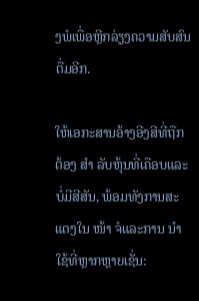ງພໍເພື່ອຫຼີກລ່ຽງຄວາມສັບສົນຕື່ມອີກ.

ໃຫ້ເອກະສານອ້າງອີງສີທີ່ຖືກຕ້ອງ ສຳ ລັບຫຸ້ນທີ່ເຄືອບແລະບໍ່ມີສີສັນ, ພ້ອມທັງການສະແດງໃນ ໜ້າ ຈໍແລະການ ນຳ ໃຊ້ທີ່ຫຼາກຫຼາຍເຊັ່ນ: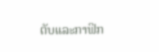ຕັບແລະກາຟິກ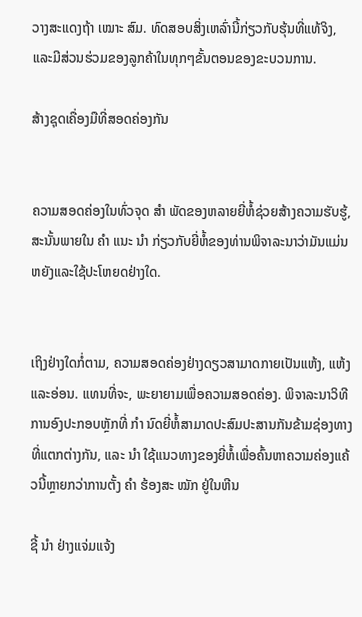ວາງສະແດງຖ້າ ເໝາະ ສົມ. ທົດສອບສິ່ງເຫລົ່ານີ້ກ່ຽວກັບຮຸ້ນທີ່ແທ້ຈິງ, ແລະມີສ່ວນຮ່ວມຂອງລູກຄ້າໃນທຸກໆຂັ້ນຕອນຂອງຂະບວນການ.

ສ້າງຊຸດເຄື່ອງມືທີ່ສອດຄ່ອງກັນ


ຄວາມສອດຄ່ອງໃນທົ່ວຈຸດ ສຳ ພັດຂອງຫລາຍຍີ່ຫໍ້ຊ່ວຍສ້າງຄວາມຮັບຮູ້, ສະນັ້ນພາຍໃນ ຄຳ ແນະ ນຳ ກ່ຽວກັບຍີ່ຫໍ້ຂອງທ່ານພິຈາລະນາວ່າມັນແມ່ນຫຍັງແລະໃຊ້ປະໂຫຍດຢ່າງໃດ.


ເຖິງຢ່າງໃດກໍ່ຕາມ, ຄວາມສອດຄ່ອງຢ່າງດຽວສາມາດກາຍເປັນແຫ້ງ, ແຫ້ງແລະອ່ອນ. ແທນທີ່ຈະ, ພະຍາຍາມເພື່ອຄວາມສອດຄ່ອງ. ພິຈາລະນາວິທີການອົງປະກອບຫຼັກທີ່ ກຳ ນົດຍີ່ຫໍ້ສາມາດປະສົມປະສານກັນຂ້າມຊ່ອງທາງທີ່ແຕກຕ່າງກັນ, ແລະ ນຳ ໃຊ້ແນວທາງຂອງຍີ່ຫໍ້ເພື່ອຄົ້ນຫາຄວາມຄ່ອງແຄ້ວນີ້ຫຼາຍກວ່າການຕັ້ງ ຄຳ ຮ້ອງສະ ໝັກ ຢູ່ໃນຫີນ

ຊີ້ ນຳ ຢ່າງແຈ່ມແຈ້ງ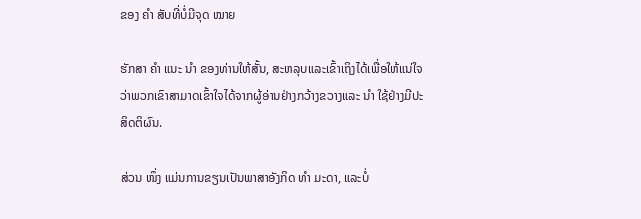ຂອງ ຄຳ ສັບທີ່ບໍ່ມີຈຸດ ໝາຍ

ຮັກສາ ຄຳ ແນະ ນຳ ຂອງທ່ານໃຫ້ສັ້ນ, ສະຫລຸບແລະເຂົ້າເຖິງໄດ້ເພື່ອໃຫ້ແນ່ໃຈວ່າພວກເຂົາສາມາດເຂົ້າໃຈໄດ້ຈາກຜູ້ອ່ານຢ່າງກວ້າງຂວາງແລະ ນຳ ໃຊ້ຢ່າງມີປະສິດຕິຜົນ.

ສ່ວນ ໜຶ່ງ ແມ່ນການຂຽນເປັນພາສາອັງກິດ ທຳ ມະດາ, ແລະບໍ່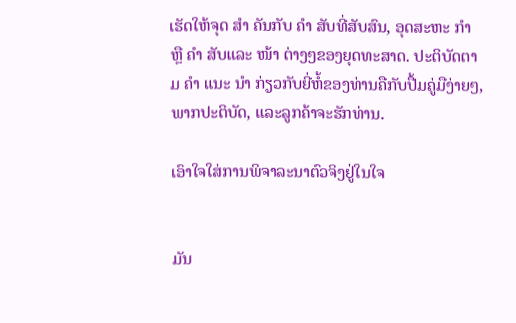ເຮັດໃຫ້ຈຸດ ສຳ ຄັນກັບ ຄຳ ສັບທີ່ສັບສົນ, ອຸດສະຫະ ກຳ ຫຼື ຄຳ ສັບແລະ ໜ້າ ຕ່າງໆຂອງຍຸດທະສາດ. ປະຕິບັດຕາມ ຄຳ ແນະ ນຳ ກ່ຽວກັບຍີ່ຫໍ້ຂອງທ່ານຄືກັບປື້ມຄູ່ມືງ່າຍໆ, ພາກປະຕິບັດ, ແລະລູກຄ້າຈະຮັກທ່ານ.

ເອົາໃຈໃສ່ການພິຈາລະນາຕົວຈິງຢູ່ໃນໃຈ


ມັນ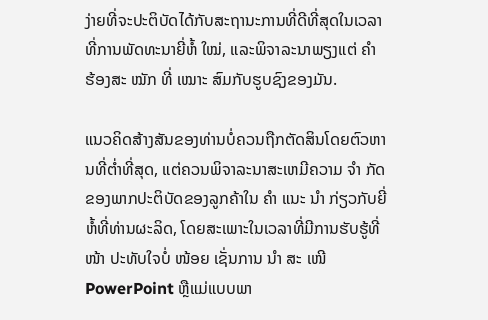ງ່າຍທີ່ຈະປະຕິບັດໄດ້ກັບສະຖານະການທີ່ດີທີ່ສຸດໃນເວລາທີ່ການພັດທະນາຍີ່ຫໍ້ ໃໝ່, ແລະພິຈາລະນາພຽງແຕ່ ຄຳ ຮ້ອງສະ ໝັກ ທີ່ ເໝາະ ສົມກັບຮູບຊົງຂອງມັນ.

ແນວຄິດສ້າງສັນຂອງທ່ານບໍ່ຄວນຖືກຕັດສິນໂດຍຕົວຫານທີ່ຕໍ່າທີ່ສຸດ, ແຕ່ຄວນພິຈາລະນາສະເຫມີຄວາມ ຈຳ ກັດຂອງພາກປະຕິບັດຂອງລູກຄ້າໃນ ຄຳ ແນະ ນຳ ກ່ຽວກັບຍີ່ຫໍ້ທີ່ທ່ານຜະລິດ, ໂດຍສະເພາະໃນເວລາທີ່ມີການຮັບຮູ້ທີ່ ໜ້າ ປະທັບໃຈບໍ່ ໜ້ອຍ ເຊັ່ນການ ນຳ ສະ ເໜີ PowerPoint ຫຼືແມ່ແບບພາ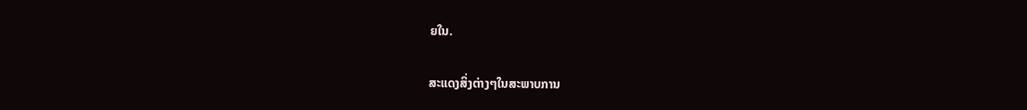ຍໃນ.

ສະແດງສິ່ງຕ່າງໆໃນສະພາບການ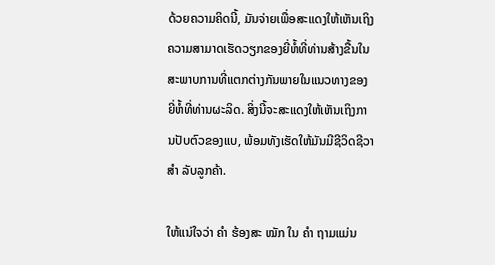ດ້ວຍຄວາມຄິດນີ້, ມັນຈ່າຍເພື່ອສະແດງໃຫ້ເຫັນເຖິງຄວາມສາມາດເຮັດວຽກຂອງຍີ່ຫໍ້ທີ່ທ່ານສ້າງຂື້ນໃນສະພາບການທີ່ແຕກຕ່າງກັນພາຍໃນແນວທາງຂອງຍີ່ຫໍ້ທີ່ທ່ານຜະລິດ. ສິ່ງນີ້ຈະສະແດງໃຫ້ເຫັນເຖິງການປັບຕົວຂອງແບ, ພ້ອມທັງເຮັດໃຫ້ມັນມີຊີວິດຊີວາ ສຳ ລັບລູກຄ້າ.

ໃຫ້ແນ່ໃຈວ່າ ຄຳ ຮ້ອງສະ ໝັກ ໃນ ຄຳ ຖາມແມ່ນ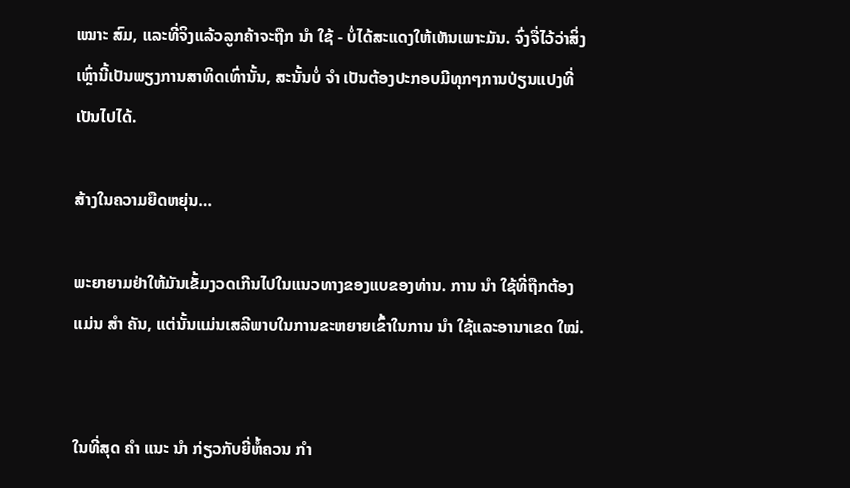ເໝາະ ສົມ, ແລະທີ່ຈິງແລ້ວລູກຄ້າຈະຖືກ ນຳ ໃຊ້ - ບໍ່ໄດ້ສະແດງໃຫ້ເຫັນເພາະມັນ. ຈົ່ງຈື່ໄວ້ວ່າສິ່ງເຫຼົ່ານີ້ເປັນພຽງການສາທິດເທົ່ານັ້ນ, ສະນັ້ນບໍ່ ຈຳ ເປັນຕ້ອງປະກອບມີທຸກໆການປ່ຽນແປງທີ່ເປັນໄປໄດ້.

ສ້າງໃນຄວາມຍືດຫຍຸ່ນ…

ພະຍາຍາມຢ່າໃຫ້ມັນເຂັ້ມງວດເກີນໄປໃນແນວທາງຂອງແບຂອງທ່ານ. ການ ນຳ ໃຊ້ທີ່ຖືກຕ້ອງແມ່ນ ສຳ ຄັນ, ແຕ່ນັ້ນແມ່ນເສລີພາບໃນການຂະຫຍາຍເຂົ້າໃນການ ນຳ ໃຊ້ແລະອານາເຂດ ໃໝ່.


ໃນທີ່ສຸດ ຄຳ ແນະ ນຳ ກ່ຽວກັບຍີ່ຫໍ້ຄວນ ກຳ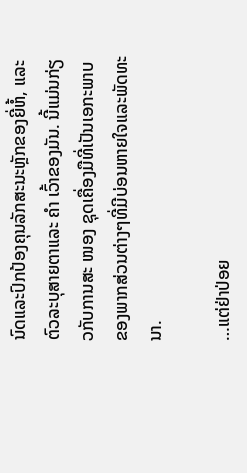ນົດແລະປົກປ້ອງຄຸນລັກສະນະຫຼັກຂອງຍີ່ຫໍ້, ແລະຕົວລະບຸສາຍຕາແລະ ຄຳ ເວົ້າຂອງມັນ. ນີ້ແມ່ນກ່ຽວກັບການສະ ໜອງ ຊຸດເຄື່ອງມືທີ່ເປັນເອກະພາບຂອງພາກສ່ວນຕ່າງໆທີ່ມີບ່ອນຫາຍໃຈແລະພັດທະນາ.

…ແຕ່ຢ່າປ່ອຍ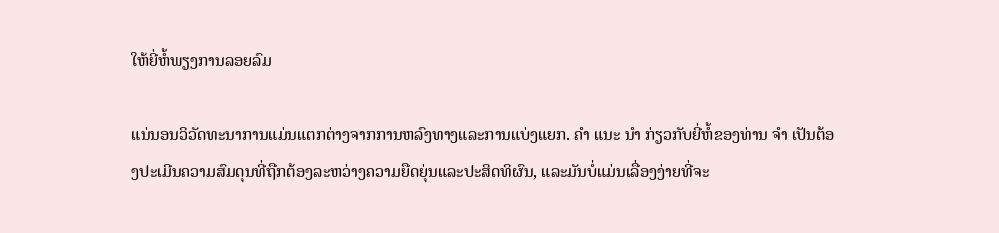ໃຫ້ຍີ່ຫໍ້ພຽງການລອຍລົມ

ແນ່ນອນວິວັດທະນາການແມ່ນແຕກຕ່າງຈາກການຫລົງທາງແລະການແບ່ງແຍກ. ຄຳ ແນະ ນຳ ກ່ຽວກັບຍີ່ຫໍ້ຂອງທ່ານ ຈຳ ເປັນຕ້ອງປະເມີນຄວາມສົມດຸນທີ່ຖືກຕ້ອງລະຫວ່າງຄວາມຍືດຍຸ່ນແລະປະສິດທິຜົນ, ແລະມັນບໍ່ແມ່ນເລື່ອງງ່າຍທີ່ຈະ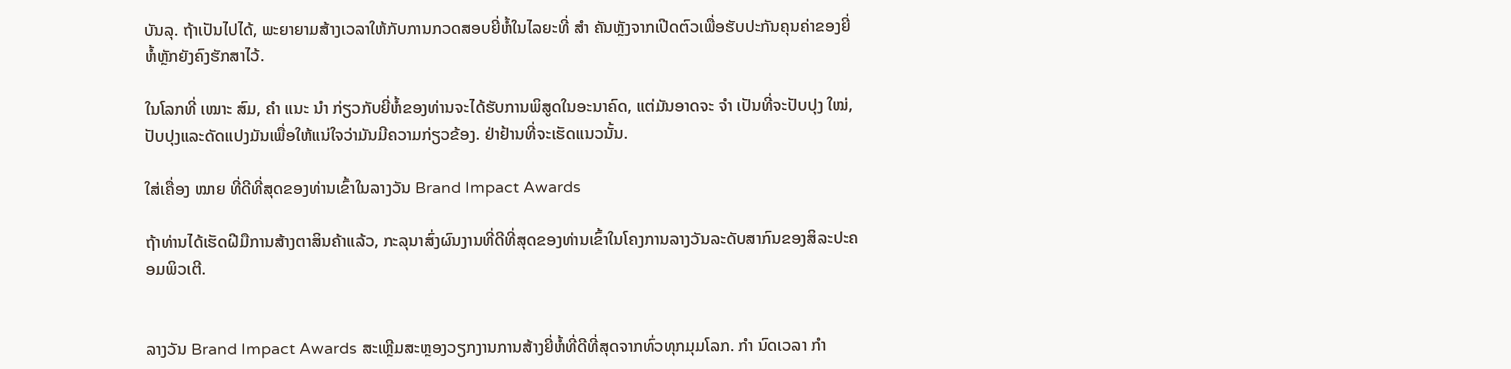ບັນລຸ. ຖ້າເປັນໄປໄດ້, ພະຍາຍາມສ້າງເວລາໃຫ້ກັບການກວດສອບຍີ່ຫໍ້ໃນໄລຍະທີ່ ສຳ ຄັນຫຼັງຈາກເປີດຕົວເພື່ອຮັບປະກັນຄຸນຄ່າຂອງຍີ່ຫໍ້ຫຼັກຍັງຄົງຮັກສາໄວ້.

ໃນໂລກທີ່ ເໝາະ ສົມ, ຄຳ ແນະ ນຳ ກ່ຽວກັບຍີ່ຫໍ້ຂອງທ່ານຈະໄດ້ຮັບການພິສູດໃນອະນາຄົດ, ແຕ່ມັນອາດຈະ ຈຳ ເປັນທີ່ຈະປັບປຸງ ໃໝ່, ປັບປຸງແລະດັດແປງມັນເພື່ອໃຫ້ແນ່ໃຈວ່າມັນມີຄວາມກ່ຽວຂ້ອງ. ຢ່າຢ້ານທີ່ຈະເຮັດແນວນັ້ນ.

ໃສ່ເຄື່ອງ ໝາຍ ທີ່ດີທີ່ສຸດຂອງທ່ານເຂົ້າໃນລາງວັນ Brand Impact Awards

ຖ້າທ່ານໄດ້ເຮັດຝີມືການສ້າງຕາສິນຄ້າແລ້ວ, ກະລຸນາສົ່ງຜົນງານທີ່ດີທີ່ສຸດຂອງທ່ານເຂົ້າໃນໂຄງການລາງວັນລະດັບສາກົນຂອງສິລະປະຄອມພິວເຕີ.


ລາງວັນ Brand Impact Awards ສະເຫຼີມສະຫຼອງວຽກງານການສ້າງຍີ່ຫໍ້ທີ່ດີທີ່ສຸດຈາກທົ່ວທຸກມຸມໂລກ. ກຳ ນົດເວລາ ກຳ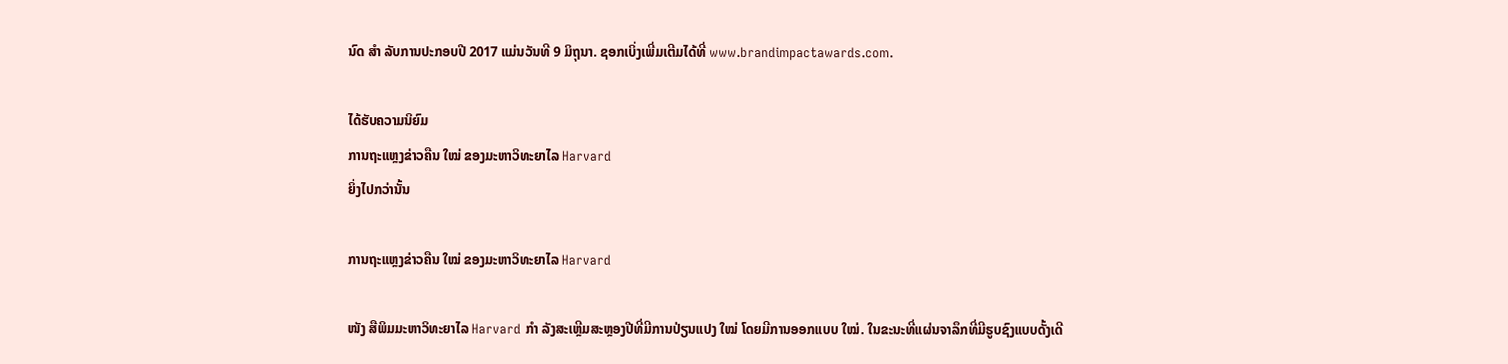ນົດ ສຳ ລັບການປະກອບປີ 2017 ແມ່ນວັນທີ 9 ມິຖຸນາ. ຊອກເບິ່ງເພີ່ມເຕີມໄດ້ທີ່ www.brandimpactawards.com.

ໄດ້ຮັບຄວາມນິຍົມ
ການຖະແຫຼງຂ່າວຄືນ ໃໝ່ ຂອງມະຫາວິທະຍາໄລ Harvard
ຍິ່ງໄປກວ່ານັ້ນ

ການຖະແຫຼງຂ່າວຄືນ ໃໝ່ ຂອງມະຫາວິທະຍາໄລ Harvard

ໜັງ ສືພິມມະຫາວິທະຍາໄລ Harvard ກຳ ລັງສະເຫຼີມສະຫຼອງປີທີ່ມີການປ່ຽນແປງ ໃໝ່ ໂດຍມີການອອກແບບ ໃໝ່. ໃນຂະນະທີ່ແຜ່ນຈາລຶກທີ່ມີຮູບຊົງແບບດັ້ງເດີ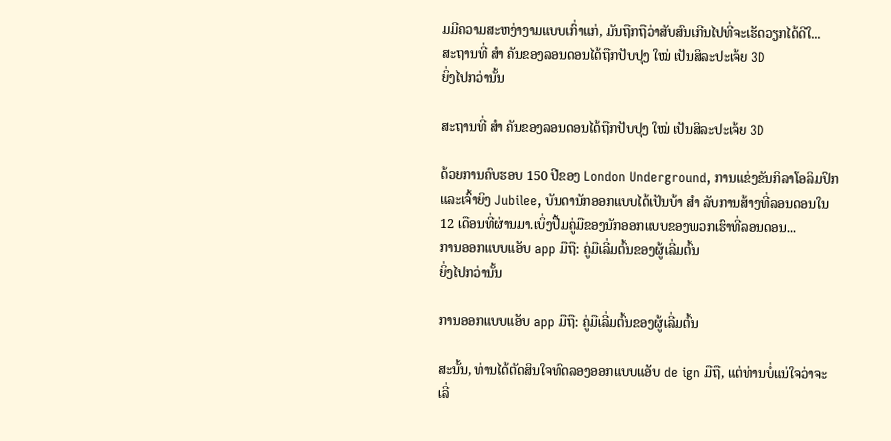ມມີຄວາມສະຫງ່າງາມແບບເກົ່າແກ່, ມັນຖືກຖືວ່າສັບສົນເກີນໄປທີ່ຈະເຮັດວຽກໄດ້ດີໃ...
ສະຖານທີ່ ສຳ ຄັນຂອງລອນດອນໄດ້ຖືກປັບປຸງ ໃໝ່ ເປັນສິລະປະເຈ້ຍ 3D
ຍິ່ງໄປກວ່ານັ້ນ

ສະຖານທີ່ ສຳ ຄັນຂອງລອນດອນໄດ້ຖືກປັບປຸງ ໃໝ່ ເປັນສິລະປະເຈ້ຍ 3D

ດ້ວຍການຄົບຮອບ 150 ປີຂອງ London Underground, ການແຂ່ງຂັນກິລາໂອລິມປິກແລະເຈົ້າຍິງ Jubilee, ບັນດານັກອອກແບບໄດ້ເປັນບ້າ ສຳ ລັບການສ້າງທີ່ລອນດອນໃນ 12 ເດືອນທີ່ຜ່ານມາ.ເບິ່ງປື້ມຄູ່ມືຂອງນັກອອກແບບຂອງພວກເຮົາທີ່ລອນດອນ...
ການອອກແບບແອັບ app ມືຖື: ຄູ່ມືເລີ່ມຕົ້ນຂອງຜູ້ເລີ່ມຕົ້ນ
ຍິ່ງໄປກວ່ານັ້ນ

ການອອກແບບແອັບ app ມືຖື: ຄູ່ມືເລີ່ມຕົ້ນຂອງຜູ້ເລີ່ມຕົ້ນ

ສະນັ້ນ, ທ່ານໄດ້ຕັດສິນໃຈທົດລອງອອກແບບແອັບ de ign ມືຖື, ແຕ່ທ່ານບໍ່ແນ່ໃຈວ່າຈະເລີ່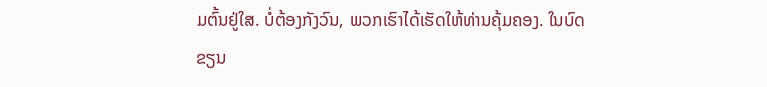ມຕົ້ນຢູ່ໃສ. ບໍ່ຕ້ອງກັງວົນ, ພວກເຮົາໄດ້ເຮັດໃຫ້ທ່ານຄຸ້ມຄອງ. ໃນບົດຂຽນ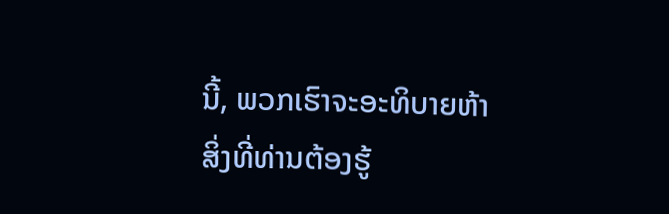ນີ້, ພວກເຮົາຈະອະທິບາຍຫ້າສິ່ງທີ່ທ່ານຕ້ອງຮູ້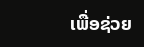ເພື່ອຊ່ວຍ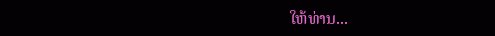ໃຫ້ທ່ານ...